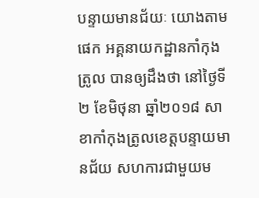បន្ទាយមានជ័យៈ យោងតាមផេក អគ្គនាយកដ្ឋានកាំកុងត្រូល បានឲ្យដឹងថា នៅថ្ងៃទី២ ខែមិថុនា ឆ្នាំ២០១៨ សាខាកាំកុងត្រូលខេត្តបន្ទាយមានជ័យ សហការជាមួយម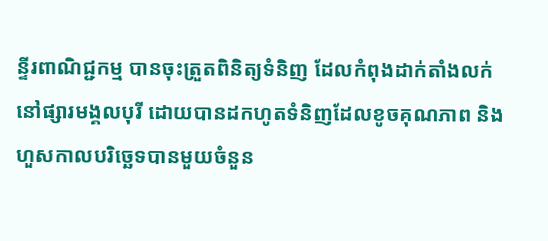ន្ទីរពាណិជ្ជកម្ម បានចុះត្រួតពិនិត្យទំនិញ ដែលកំពុងដាក់តាំងលក់ នៅផ្សារមង្គលបុរី ដោយបានដកហូតទំនិញដែលខូចគុណភាព និងហួសកាលបរិច្ឆេទបានមួយចំនួន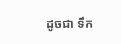ដូចជា ទឹក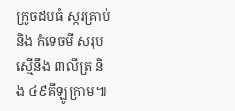ក្រូចដបធំ ស្ករគ្រាប់ និង កំទេចមី សរុបស្មើនឹង ៣លីត្រ និង ៤៩គីឡូក្រាម៕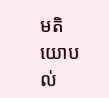មតិយោបល់